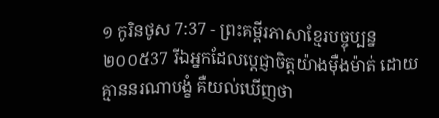១ កូរិនថូស 7:37 - ព្រះគម្ពីរភាសាខ្មែរបច្ចុប្បន្ន ២០០៥37 រីឯអ្នកដែលប្ដេជ្ញាចិត្តយ៉ាងម៉ឺងម៉ាត់ ដោយគ្មាននរណាបង្ខំ គឺយល់ឃើញថា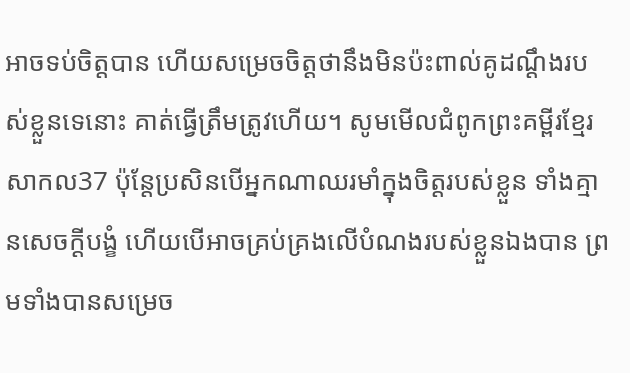អាចទប់ចិត្តបាន ហើយសម្រេចចិត្តថានឹងមិនប៉ះពាល់គូដណ្ដឹងរបស់ខ្លួនទេនោះ គាត់ធ្វើត្រឹមត្រូវហើយ។ សូមមើលជំពូកព្រះគម្ពីរខ្មែរសាកល37 ប៉ុន្តែប្រសិនបើអ្នកណាឈរមាំក្នុងចិត្តរបស់ខ្លួន ទាំងគ្មានសេចក្ដីបង្ខំ ហើយបើអាចគ្រប់គ្រងលើបំណងរបស់ខ្លួនឯងបាន ព្រមទាំងបានសម្រេច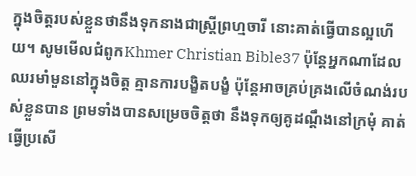ក្នុងចិត្តរបស់ខ្លួនថានឹងទុកនាងជាស្ត្រីព្រហ្មចារី នោះគាត់ធ្វើបានល្អហើយ។ សូមមើលជំពូកKhmer Christian Bible37 ប៉ុន្ដែអ្នកណាដែលឈរមាំមួននៅក្នុងចិត្ដ គ្មានការបង្ខិតបង្ខំ ប៉ុន្ដែអាចគ្រប់គ្រងលើចំណង់របស់ខ្លួនបាន ព្រមទាំងបានសម្រេចចិត្ដថា នឹងទុកឲ្យគូដណ្ដឹងនៅក្រមុំ គាត់ធ្វើប្រសើ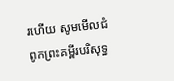រហើយ សូមមើលជំពូកព្រះគម្ពីរបរិសុទ្ធ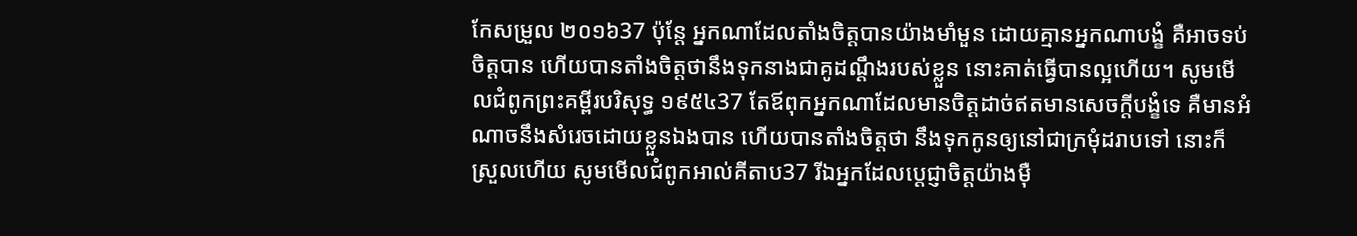កែសម្រួល ២០១៦37 ប៉ុន្តែ អ្នកណាដែលតាំងចិត្តបានយ៉ាងមាំមួន ដោយគ្មានអ្នកណាបង្ខំ គឺអាចទប់ចិត្តបាន ហើយបានតាំងចិត្តថានឹងទុកនាងជាគូដណ្ដឹងរបស់ខ្លួន នោះគាត់ធ្វើបានល្អហើយ។ សូមមើលជំពូកព្រះគម្ពីរបរិសុទ្ធ ១៩៥៤37 តែឪពុកអ្នកណាដែលមានចិត្តដាច់ឥតមានសេចក្ដីបង្ខំទេ គឺមានអំណាចនឹងសំរេចដោយខ្លួនឯងបាន ហើយបានតាំងចិត្តថា នឹងទុកកូនឲ្យនៅជាក្រមុំដរាបទៅ នោះក៏ស្រួលហើយ សូមមើលជំពូកអាល់គីតាប37 រីឯអ្នកដែលប្ដេជ្ញាចិត្ដយ៉ាងម៉ឺ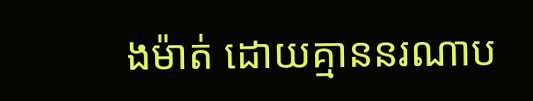ងម៉ាត់ ដោយគ្មាននរណាប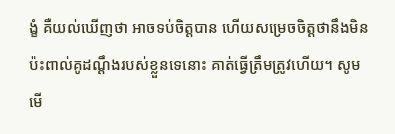ង្ខំ គឺយល់ឃើញថា អាចទប់ចិត្ដបាន ហើយសម្រេចចិត្ដថានឹងមិនប៉ះពាល់គូដណ្ដឹងរបស់ខ្លួនទេនោះ គាត់ធ្វើត្រឹមត្រូវហើយ។ សូមមើ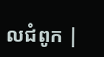លជំពូក |